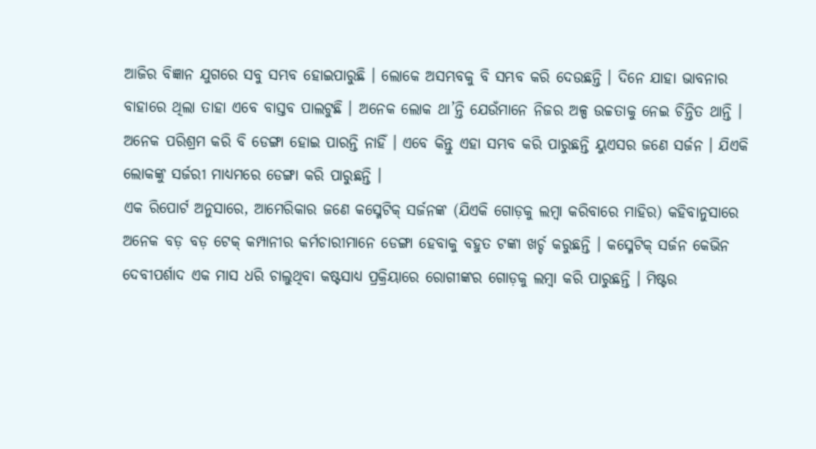ଆଜିର ବିଜ୍ଞାନ ଯୁଗରେ ସବୁ ସମ୍ଭବ ହୋଇପାରୁଛି । ଲୋକେ ଅସମ୍ଭବକୁ ବି ସମ୍ଭବ କରି ଦେଉଛନ୍ତି । ଦିନେ ଯାହା ଭାବନାର ବାହାରେ ଥିଲା ତାହା ଏବେ ବାସ୍ତବ ପାଲଟୁଛି । ଅନେକ ଲୋକ ଥା’ନ୍ତି ଯେଉଁମାନେ ନିଜର ଅଳ୍ପ ଉଚ୍ଚତାକୁ ନେଇ ଚିନ୍ତିତ ଥାନ୍ତି । ଅନେକ ପରିଶ୍ରମ କରି ବି ଡେଙ୍ଗା ହୋଇ ପାରନ୍ତି ନାହିଁ । ଏବେ କିନ୍ତୁ ଏହା ସମ୍ଭବ କରି ପାରୁଛନ୍ତି ୟୁଏସର ଜଣେ ସର୍ଜନ । ଯିଏକି ଲୋକଙ୍କୁ ସର୍ଜରୀ ମାଧ୍ୟମରେ ଡେଙ୍ଗା କରି ପାରୁଛନ୍ତି ।
ଏକ ରିପୋର୍ଟ ଅନୁସାରେ, ଆମେରିକାର ଜଣେ କସ୍ମେଟିକ୍ ସର୍ଜନଙ୍କ (ଯିଏକି ଗୋଡ଼କୁ ଲମ୍ୱା କରିବାରେ ମାହିର) କହିବାନୁସାରେ ଅନେକ ବଡ଼ ବଡ଼ ଟେକ୍ କମ୍ପାନୀର କର୍ମଚାରୀମାନେ ଡେଙ୍ଗା ହେବାକୁ ବହୁତ ଟଙ୍କା ଖର୍ଚ୍ଚ କରୁଛନ୍ତି । କସ୍ମେଟିକ୍ ସର୍ଜନ କେଭିନ ଦେବୀପର୍ଶାଦ ଏକ ମାସ ଧରି ଚାଲୁଥିବା କଷ୍ଟସାଧ୍ୟ ପ୍ରକ୍ରିୟାରେ ରୋଗୀଙ୍କର ଗୋଡ଼କୁ ଲମ୍ୱା କରି ପାରୁଛନ୍ତି । ମିଷ୍ଟର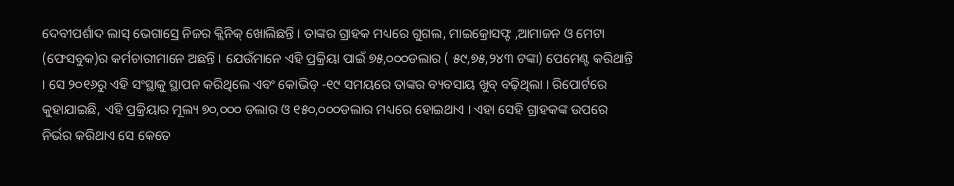ଦେବୀପର୍ଶାଦ ଲାସ୍ ଭେଗାସ୍ରେ ନିଜର କ୍ଲିନିକ୍ ଖୋଲିଛନ୍ତି । ତାଙ୍କର ଗ୍ରାହକ ମଧ୍ୟରେ ଗୁଗଲ, ମାଇକ୍ରୋସଫ୍ଟ ,ଆମାଜନ ଓ ମେଟା (ଫେସବୁକ)ର କର୍ମଚାରୀମାନେ ଅଛନ୍ତି । ଯେଉଁମାନେ ଏହି ପ୍ରକ୍ରିୟା ପାଇଁ ୭୫,୦୦୦ଡଲାର ( ୫୯,୭୫,୨୪୩ ଟଙ୍କା) ପେମେଣ୍ଟ କରିଥାନ୍ତି । ସେ ୨୦୧୬ରୁ ଏହି ସଂସ୍ଥାକୁ ସ୍ଥାପନ କରିଥିଲେ ଏବଂ କୋଭିଡ୍ -୧୯ ସମୟରେ ତାଙ୍କର ବ୍ୟବସାୟ ଖୁବ୍ ବଢ଼ିଥିଲା । ରିପୋର୍ଟରେ କୁହାଯାଇଛି, ଏହି ପ୍ରକ୍ରିୟାର ମୂଲ୍ୟ ୭୦,୦୦୦ ଡଲାର ଓ ୧୫୦,୦୦୦ଡଲାର ମଧ୍ୟରେ ହୋଇଥାଏ । ଏହା ସେହି ଗ୍ରାହକଙ୍କ ଉପରେ ନିର୍ଭର କରିଥାଏ ସେ କେତେ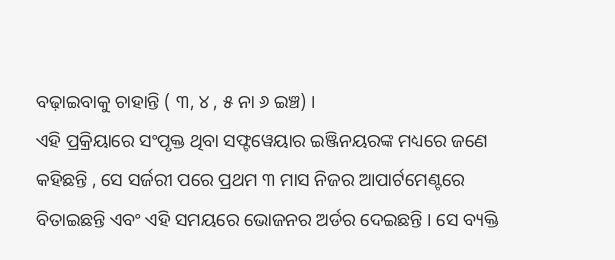ବଢ଼ାଇବାକୁ ଚାହାନ୍ତି ( ୩, ୪ , ୫ ନା ୬ ଇଞ୍ଚ) ।
ଏହି ପ୍ରକ୍ରିୟାରେ ସଂପୃକ୍ତ ଥିବା ସଫ୍ଟୱେୟାର ଇଞ୍ଜିନୟରଙ୍କ ମଧ୍ୟରେ ଜଣେ କହିଛନ୍ତି , ସେ ସର୍ଜରୀ ପରେ ପ୍ରଥମ ୩ ମାସ ନିଜର ଆପାର୍ଟମେଣ୍ଟରେ ବିତାଇଛନ୍ତି ଏବଂ ଏହି ସମୟରେ ଭୋଜନର ଅର୍ଡର ଦେଇଛନ୍ତି । ସେ ବ୍ୟକ୍ତି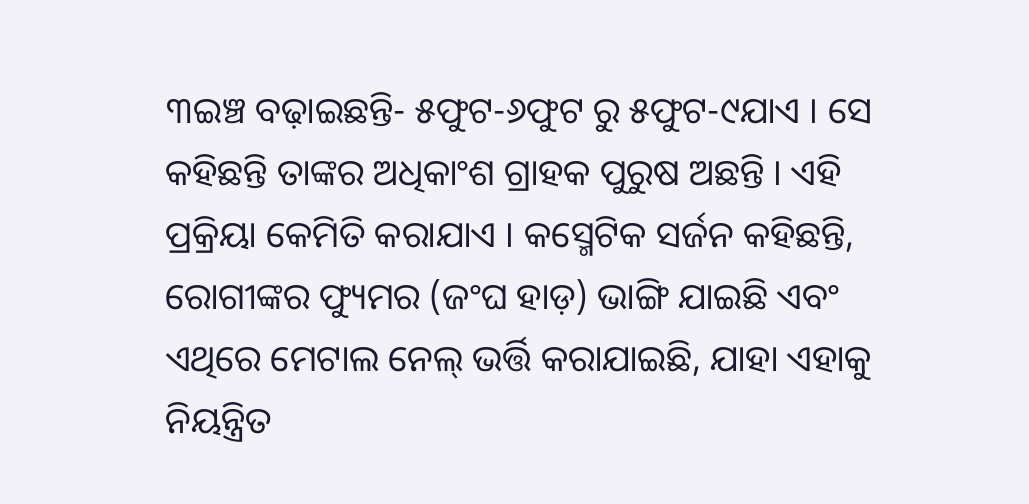୩ଇଞ୍ଚ ବଢ଼ାଇଛନ୍ତି- ୫ଫୁଟ-୬ଫୁଟ ରୁ ୫ଫୁଟ-୯ଯାଏ । ସେ କହିଛନ୍ତି ତାଙ୍କର ଅଧିକାଂଶ ଗ୍ରାହକ ପୁରୁଷ ଅଛନ୍ତି । ଏହି ପ୍ରକ୍ରିୟା କେମିତି କରାଯାଏ । କସ୍ମେଟିକ ସର୍ଜନ କହିଛନ୍ତି, ରୋଗୀଙ୍କର ଫ୍ୟୁମର (ଜଂଘ ହାଡ଼) ଭାଙ୍ଗି ଯାଇଛି ଏବଂ ଏଥିରେ ମେଟାଲ ନେଲ୍ ଭର୍ତ୍ତି କରାଯାଇଛି, ଯାହା ଏହାକୁ ନିୟନ୍ତ୍ରିତ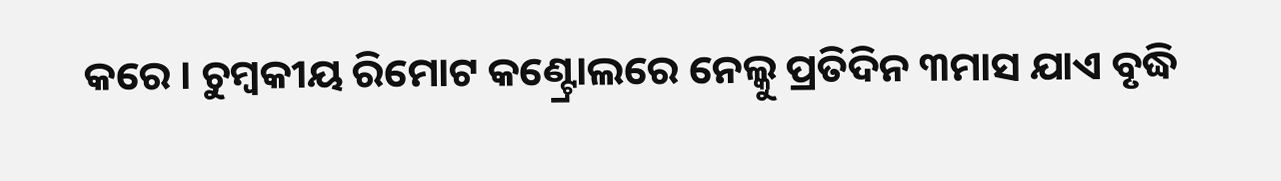କରେ । ଚୁମ୍ୱକୀୟ ରିମୋଟ କଣ୍ଟ୍ରୋଲରେ ନେଲ୍କୁ ପ୍ରତିଦିନ ୩ମାସ ଯାଏ ବୃଦ୍ଧି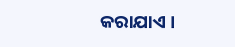କରାଯାଏ ।